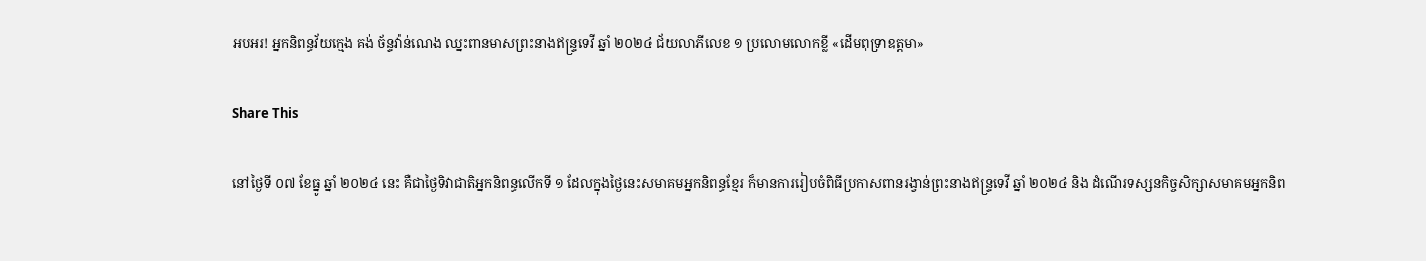អបអរ! អ្នកនិពន្ធវ័យក្មេង គង់ ច័ន្ទវ៉ាន់ណេង ឈ្នះពានមាសព្រះនាងឥន្ទ្រទេវី ឆ្នាំ ២០២៤ ជ័យលាភីលេខ ១ ប្រលោមលោកខ្លី «ដើមពុទ្រាឧត្តមា»

Share This

នៅថ្ងៃទី ០៧ ខែធ្នូ ឆ្នាំ ២០២៤ នេះ គឺជាថ្ងៃទិវាជាតិអ្នកនិពន្ធលើកទី ១ ដែលក្នុងថ្ងៃនេះសមាគមអ្នកនិពន្ធខ្មែរ ក៏មានការរៀបចំពិធីប្រកាសពានរង្វាន់ព្រះនាងឥន្ទ្រទេវី ឆ្នាំ ២០២៤ និង ដំណើរទស្សនកិច្ចសិក្សាសមាគមអ្នកនិព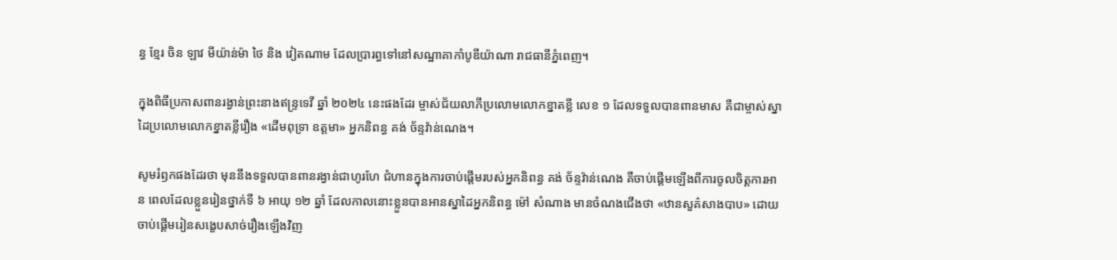ន្ធ ខ្មែរ ចិន ឡាវ មីយ៉ាន់ម៉ា ថៃ និង វៀតណាម ដែលប្រារព្ធទៅនៅសណ្ឋាគាកាំបូឌីយ៉ាណា រាជធានីភ្នំពេញ។

ក្នុងពិធីប្រកាសពានរង្វាន់ព្រះនាងឥន្ទ្រទេវី ឆ្នាំ ២០២៤ នេះផងដែរ ម្ចាស់ជ័យលាភីប្រលោមលោកខ្នាតខ្លី លេខ ១ ដែលទទួលបានពានមាស គឺជាម្ចាស់ស្នាដៃប្រលោមលោកខ្នាតខ្លីរឿង «ដើមពុទ្រា ឧត្តមា» អ្នកនិពន្ធ គង់ ច័ន្ទវ៉ាន់ណេង។

សូមរំឭកផងដែរថា មុននឹងទទួលបានពានរង្វាន់ជាហូរហែ ជំហានក្នុងការចាប់ផ្ដើមរបស់អ្នកនិពន្ធ គង់ ច័ន្ទវ៉ាន់ណេង គឺចាប់ផ្ដើមឡើងពីការចូលចិត្តការអាន ពេលដែលខ្លួនរៀនថ្នាក់ទី ៦ អាយុ ១២ ឆ្នាំ ដែលកាលនោះខ្លួនបានអានស្នាដៃអ្នកនិពន្ធ ម៉ៅ សំណាង មានចំណងជើងថា «ឋានសួគ៌សាងបាប» ដោយចាប់ផ្ដើមរៀនសង្ខេបសាច់រឿងឡើងវិញ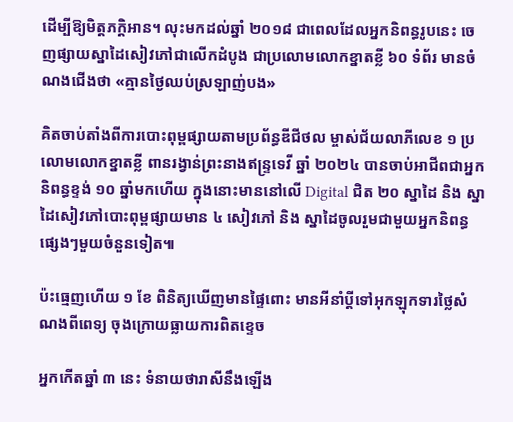ដើម្បីឱ្យមិត្តភក្តិអាន។ លុះមកដល់ឆ្នាំ ២០១៨ ជាពេលដែលអ្នកនិពន្ធរូបនេះ ចេញផ្សាយស្នាដៃសៀវភៅជាលើកដំបូង ជាប្រលោមលោកខ្នាតខ្លី ៦០ ទំព័រ មានចំណងជើងថា «គ្មានថ្ងៃឈប់ស្រឡាញ់បង»

គិតចាប់តាំងពីការបោះពុម្ពផ្សាយតាមប្រព័ន្ធឌីជីថល ម្ចាស់ជ័យលាភីលេខ ១ ប្រលោមលោកខ្នាតខ្លី ពានរង្វាន់ព្រះនាងឥន្ទ្រទេវី ឆ្នាំ ២០២៤ បានចាប់អាជីពជាអ្នកនិពន្ធខ្ទង់ ១០ ឆ្នាំមកហើយ ក្នុងនោះមាននៅលើ Digital ជិត ២០ ស្នាដៃ និង ស្នាដៃសៀវភៅបោះពុម្ពផ្សាយមាន ៤ សៀវភៅ និង ស្នាដៃចូលរួមជាមួយអ្នកនិពន្ធផ្សេងៗមួយចំនួនទៀត៕

ប៉ះធ្មេញហើយ ១ ខែ ពិនិត្យឃើញមានផ្ទៃពោះ មានអីនាំប្ដីទៅអុកឡុកទារថ្លៃសំណងពីពេទ្យ ចុងក្រោយធ្លាយការពិតខ្ទេច

អ្នកកើតឆ្នាំ ៣ នេះ ទំនាយថារាសីនឹងឡើង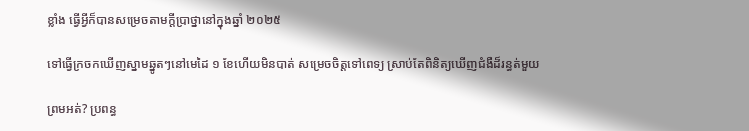ខ្លាំង ធ្វើអ្វីក៏បានសម្រេចតាមក្ដីប្រាថ្នានៅក្នុងឆ្នាំ ២០២៥

ទៅធ្វើក្រចកឃើញស្នាមឆ្នូតៗនៅមេដៃ ១ ខែហើយមិនបាត់ សម្រេចចិត្តទៅពេទ្យ ស្រាប់តែពិនិត្យឃើញជំងឺដ៏រន្ធត់មួយ

ព្រមអត់? ប្រពន្ធ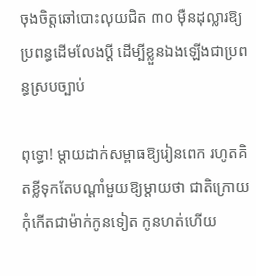ចុងចិត្តឆៅបោះលុយជិត ៣០ ម៉ឺនដុល្លារឱ្យប្រពន្ធដើមលែងប្តី ដើម្បីខ្លួនឯងឡើងជាប្រពន្ធស្របច្បាប់

ពុទ្ធោ! ម្ដាយដាក់សម្ពាធឱ្យរៀនពេក រហូតគិតខ្លីទុកតែបណ្ដាំមួយឱ្យម្តាយថា ជាតិក្រោយកុំកើតជាម៉ាក់កូនទៀត កូនហត់ហើយ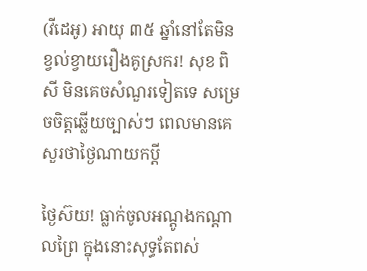(វីដេអូ) អាយុ ៣៥ ឆ្នាំនៅតែមិនខ្វល់ខ្វាយរឿងគូស្រករ! សុខ ពិសី មិនគេចសំណួរទៀតទេ សម្រេចចិត្តឆ្លើយច្បាស់ៗ ពេលមានគេសួរថាថ្ងៃណាយកប្ដី

ថ្ងៃស៊យ! ធ្លាក់ចូលអណ្តូងកណ្តាលព្រៃ ក្នុងនោះសុទ្ធតែពស់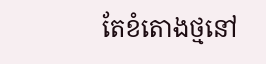តែខំតោងថ្មនៅ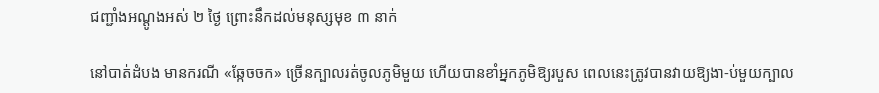ជញ្ជាំងអណ្តូងអស់ ២ ថ្ងៃ ព្រោះនឹកដល់មនុស្សមុខ ៣ នាក់

នៅបាត់ដំបង មានករណី «ឆ្កែចចក» ច្រើនក្បាលរត់ចូលភូមិមួយ ហើយបានខាំអ្នកភូមិឱ្យរបួស ពេលនេះត្រូវបានវាយឱ្យងា-ប់មួយក្បាល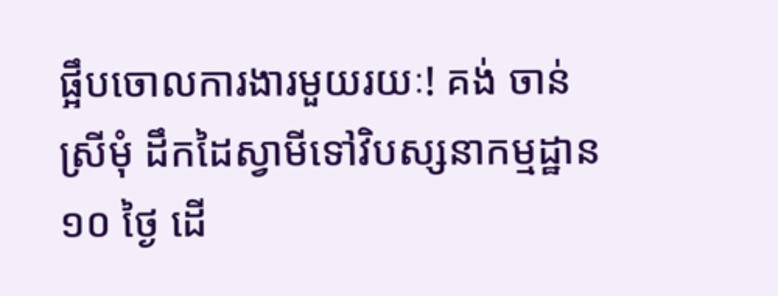ផ្អឹបចោលការងារមួយរយៈ! គង់ ចាន់ស្រីមុំ ដឹកដៃស្វាមីទៅវិបស្សនាកម្មដ្ឋាន ១០ ថ្ងៃ ដើ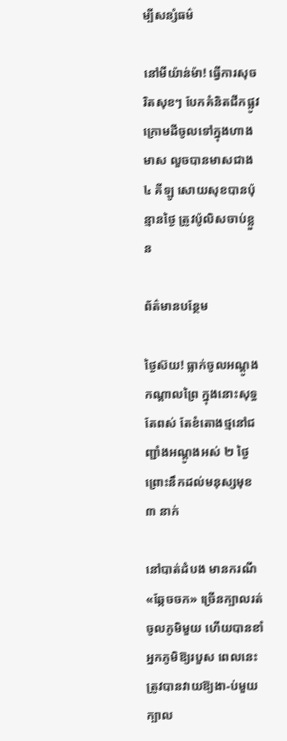ម្បីសន្សំធម៌

នៅមីយ៉ាន់ម៉ា! ធ្វើការសុចរិតសុខៗ បែកគំនិតជីកផ្លូវក្រោមដីចូលទៅក្នុងហាងមាស លួចបានមាសជាង ៤ គីឡូ សោយសុខបានប៉ុន្មានថ្ងៃ ត្រូវប៉ូលិសចាប់ខ្លួន

ព័ត៌មានបន្ថែម

ថ្ងៃស៊យ! ធ្លាក់ចូលអណ្តូងកណ្តាលព្រៃ ក្នុងនោះសុទ្ធតែពស់ តែខំតោងថ្មនៅជញ្ជាំងអណ្តូងអស់ ២ ថ្ងៃ ព្រោះនឹកដល់មនុស្សមុខ ៣ នាក់

នៅបាត់ដំបង មានករណី «ឆ្កែចចក» ច្រើនក្បាលរត់ចូលភូមិមួយ ហើយបានខាំអ្នកភូមិឱ្យរបួស ពេលនេះត្រូវបានវាយឱ្យងា-ប់មួយក្បាល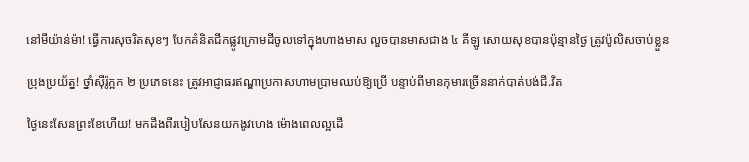នៅមីយ៉ាន់ម៉ា! ធ្វើការសុចរិតសុខៗ បែកគំនិតជីកផ្លូវក្រោមដីចូលទៅក្នុងហាងមាស លួចបានមាសជាង ៤ គីឡូ សោយសុខបានប៉ុន្មានថ្ងៃ ត្រូវប៉ូលិសចាប់ខ្លួន

ប្រុងប្រយ័ត្ន! ថ្នាំស៊ីរ៉ូក្អក ២ ប្រភេទនេះ ត្រូវអាជ្ញាធរឥណ្ឌាប្រកាសហាមប្រាមឈប់ឱ្យប្រើ បន្ទាប់ពីមានកុមារច្រើននាក់បាត់បង់ជី.វិត

ថ្ងៃនេះសែនព្រះខែហើយ! មកដឹងពីរបៀបសែនយកងូវហេង ម៉ោងពេលល្អដើ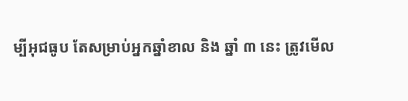ម្បីអុជធូប តែសម្រាប់អ្នកឆ្នាំខាល និង ឆ្នាំ ៣ នេះ ត្រូវមើល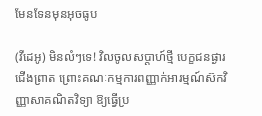មែនទែនមុនអុចធូប

(វីដេអូ) មិនលំៗទេ! វិលចូលសប្តាហ៍ថ្មី បេក្ខជនផ្ងារជើងព្រាត ព្រោះគណៈកម្មការពញ្ញាក់អារម្មណ៍ស៊កវិញ្ញាសាគណិតវិទ្យា ឱ្យធ្វើប្រ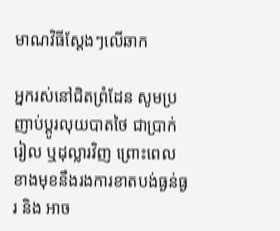មាណវិធីស្តែងៗលើឆាក

អ្នករស់នៅជិតព្រំដែន សូមប្រញាប់ប្ដូរលុយបាតថៃ ជាប្រាក់រៀល ឬដុល្លារវិញ ព្រោះពេលខាងមុខនឹងរងការខាតបង់ធ្ងន់ធ្ងរ និង អាច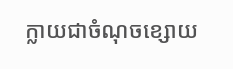ក្លាយជាចំណុចខ្សោយ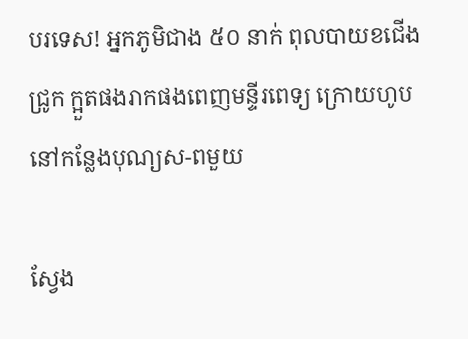បរទេស! អ្នកភូមិជាង ៥០ នាក់ ពុលបាយខជើងជ្រូក ក្អួតផងរាកផងពេញមន្ទីរពេទ្យ ក្រោយហូបនៅកន្លែងបុណ្យស-ពមួយ

ស្វែង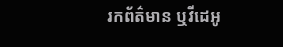រកព័ត៌មាន ឬវីដេអូ